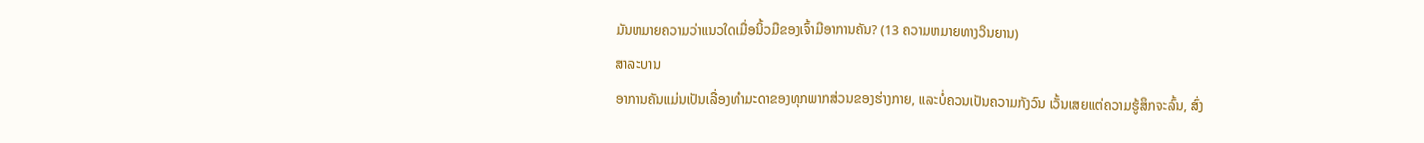ມັນຫມາຍຄວາມວ່າແນວໃດເມື່ອນິ້ວມືຂອງເຈົ້າມີອາການຄັນ? (13 ຄວາມຫມາຍທາງວິນຍານ)
ສາລະບານ
ອາການຄັນແມ່ນເປັນເລື່ອງທຳມະດາຂອງທຸກພາກສ່ວນຂອງຮ່າງກາຍ, ແລະບໍ່ຄວນເປັນຄວາມກັງວົນ ເວັ້ນເສຍແຕ່ຄວາມຮູ້ສຶກຈະລົ້ນ, ສົ່ງ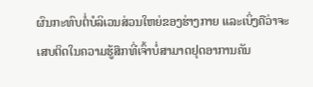ຜົນກະທົບຕໍ່ບໍລິເວນສ່ວນໃຫຍ່ຂອງຮ່າງກາຍ ແລະເບິ່ງຄືວ່າຈະເສບຕິດໃນຄວາມຮູ້ສຶກທີ່ເຈົ້າບໍ່ສາມາດຢຸດອາການຄັນ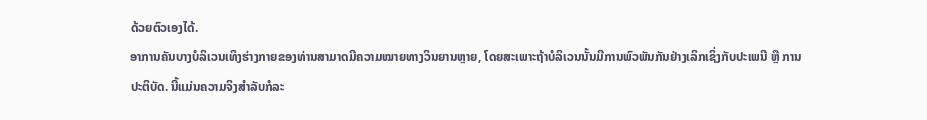ດ້ວຍຕົວເອງໄດ້.
ອາການຄັນບາງບໍລິເວນເທິງຮ່າງກາຍຂອງທ່ານສາມາດມີຄວາມໝາຍທາງວິນຍານຫຼາຍ, ໂດຍສະເພາະຖ້າບໍລິເວນນັ້ນມີການພົວພັນກັນຢ່າງເລິກເຊິ່ງກັບປະເພນີ ຫຼື ການປະຕິບັດ. ນີ້ແມ່ນຄວາມຈິງສໍາລັບກໍລະ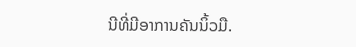ນີທີ່ມີອາການຄັນນິ້ວມື.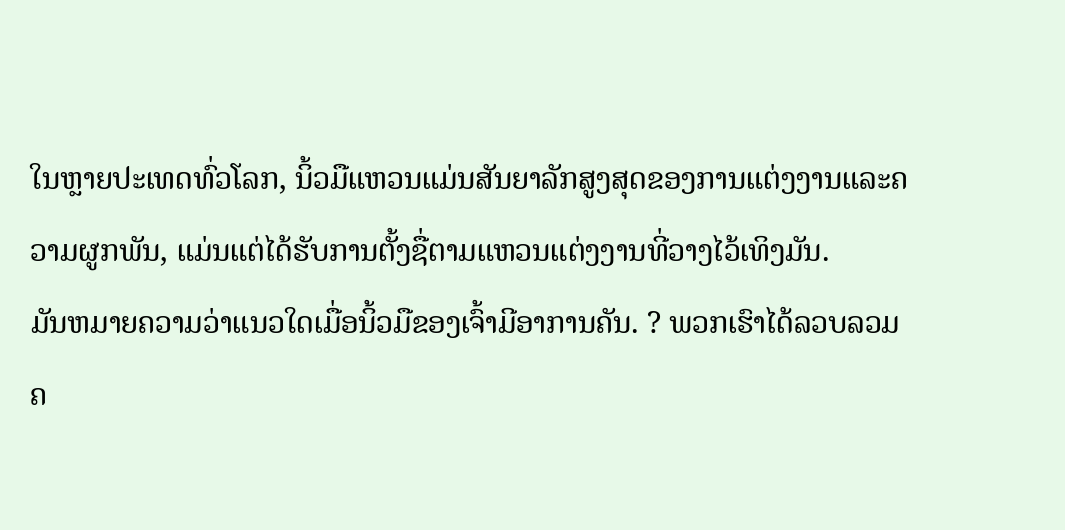ໃນຫຼາຍປະເທດທົ່ວໂລກ, ນິ້ວມືແຫວນແມ່ນສັນຍາລັກສູງສຸດຂອງການແຕ່ງງານແລະຄວາມຜູກພັນ, ແມ່ນແຕ່ໄດ້ຮັບການຕັ້ງຊື່ຕາມແຫວນແຕ່ງງານທີ່ວາງໄວ້ເທິງມັນ.
ມັນຫມາຍຄວາມວ່າແນວໃດເມື່ອນິ້ວມືຂອງເຈົ້າມີອາການຄັນ. ? ພວກເຮົາໄດ້ລວບລວມຄ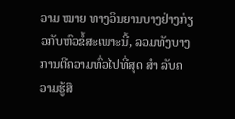ວາມ ໝາຍ ທາງວິນຍານບາງຢ່າງກ່ຽວກັບຫົວຂໍ້ສະເພາະນີ້, ລວມທັງບາງການຕີຄວາມທົ່ວໄປທີ່ສຸດ ສຳ ລັບຄວາມຮູ້ສຶ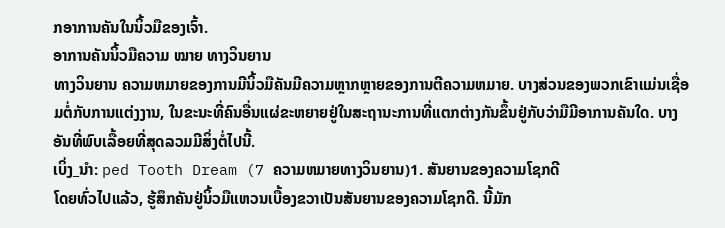ກອາການຄັນໃນນິ້ວມືຂອງເຈົ້າ.
ອາການຄັນນິ້ວມືຄວາມ ໝາຍ ທາງວິນຍານ
ທາງວິນຍານ ຄວາມຫມາຍຂອງການມີນິ້ວມືຄັນມີຄວາມຫຼາກຫຼາຍຂອງການຕີຄວາມຫມາຍ. ບາງສ່ວນຂອງພວກເຂົາແມ່ນເຊື່ອມຕໍ່ກັບການແຕ່ງງານ, ໃນຂະນະທີ່ຄົນອື່ນແຜ່ຂະຫຍາຍຢູ່ໃນສະຖານະການທີ່ແຕກຕ່າງກັນຂຶ້ນຢູ່ກັບວ່າມືມີອາການຄັນໃດ. ບາງອັນທີ່ພົບເລື້ອຍທີ່ສຸດລວມມີສິ່ງຕໍ່ໄປນີ້.
ເບິ່ງ_ນຳ: ped Tooth Dream (7 ຄວາມຫມາຍທາງວິນຍານ)1. ສັນຍານຂອງຄວາມໂຊກດີ
ໂດຍທົ່ວໄປແລ້ວ, ຮູ້ສຶກຄັນຢູ່ນິ້ວມືແຫວນເບື້ອງຂວາເປັນສັນຍານຂອງຄວາມໂຊກດີ. ນີ້ມັກ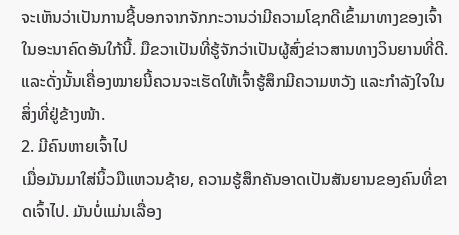ຈະເຫັນວ່າເປັນການຊີ້ບອກຈາກຈັກກະວານວ່າມີຄວາມໂຊກດີເຂົ້າມາທາງຂອງເຈົ້າໃນອະນາຄົດອັນໃກ້ນີ້. ມືຂວາເປັນທີ່ຮູ້ຈັກວ່າເປັນຜູ້ສົ່ງຂ່າວສານທາງວິນຍານທີ່ດີ. ແລະດັ່ງນັ້ນເຄື່ອງໝາຍນີ້ຄວນຈະເຮັດໃຫ້ເຈົ້າຮູ້ສຶກມີຄວາມຫວັງ ແລະກຳລັງໃຈໃນສິ່ງທີ່ຢູ່ຂ້າງໜ້າ.
2. ມີຄົນຫາຍເຈົ້າໄປ
ເມື່ອມັນມາໃສ່ນິ້ວມືແຫວນຊ້າຍ, ຄວາມຮູ້ສຶກຄັນອາດເປັນສັນຍານຂອງຄົນທີ່ຂາດເຈົ້າໄປ. ມັນບໍ່ແມ່ນເລື່ອງ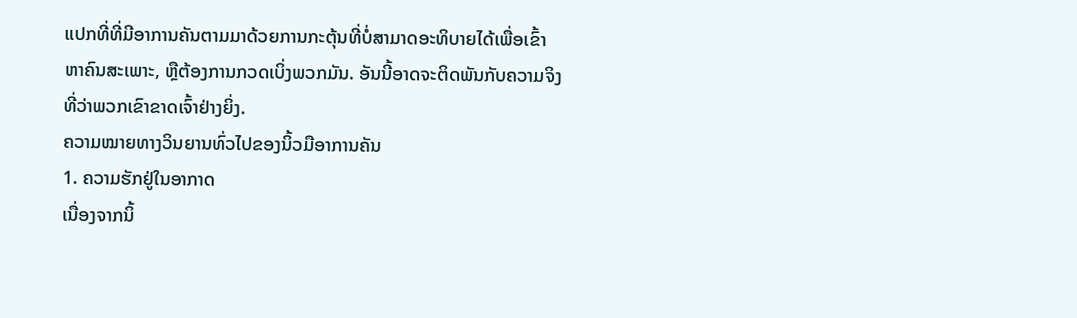ແປກທີ່ທີ່ມີອາການຄັນຕາມມາດ້ວຍການກະຕຸ້ນທີ່ບໍ່ສາມາດອະທິບາຍໄດ້ເພື່ອເຂົ້າຫາຄົນສະເພາະ, ຫຼືຕ້ອງການກວດເບິ່ງພວກມັນ. ອັນນີ້ອາດຈະຕິດພັນກັບຄວາມຈິງທີ່ວ່າພວກເຂົາຂາດເຈົ້າຢ່າງຍິ່ງ.
ຄວາມໝາຍທາງວິນຍານທົ່ວໄປຂອງນິ້ວມືອາການຄັນ
1. ຄວາມຮັກຢູ່ໃນອາກາດ
ເນື່ອງຈາກນິ້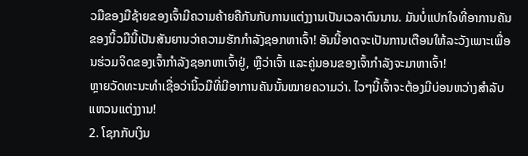ວມືຂອງມືຊ້າຍຂອງເຈົ້າມີຄວາມຄ້າຍຄືກັນກັບການແຕ່ງງານເປັນເວລາດົນນານ. ມັນບໍ່ແປກໃຈທີ່ອາການຄັນຂອງນິ້ວມືນີ້ເປັນສັນຍານວ່າຄວາມຮັກກໍາລັງຊອກຫາເຈົ້າ! ອັນນີ້ອາດຈະເປັນການເຕືອນໃຫ້ລະວັງເພາະເພື່ອນຮ່ວມຈິດຂອງເຈົ້າກຳລັງຊອກຫາເຈົ້າຢູ່, ຫຼືວ່າເຈົ້າ ແລະຄູ່ນອນຂອງເຈົ້າກຳລັງຈະມາຫາເຈົ້າ!
ຫຼາຍວັດທະນະທຳເຊື່ອວ່ານິ້ວມືທີ່ມີອາການຄັນນັ້ນໝາຍຄວາມວ່າ. ໄວໆນີ້ເຈົ້າຈະຕ້ອງມີບ່ອນຫວ່າງສຳລັບແຫວນແຕ່ງງານ!
2. ໂຊກກັບເງິນ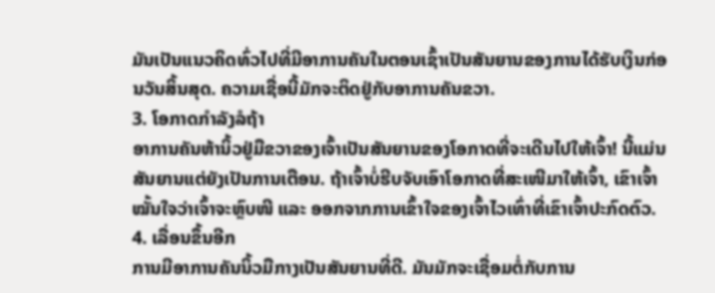ມັນເປັນແນວຄິດທົ່ວໄປທີ່ມີອາການຄັນໃນຕອນເຊົ້າເປັນສັນຍານຂອງການໄດ້ຮັບເງິນກ່ອນວັນສິ້ນສຸດ. ຄວາມເຊື່ອນີ້ມັກຈະຕິດຢູ່ກັບອາການຄັນຂວາ.
3. ໂອກາດກຳລັງລໍຖ້າ
ອາການຄັນຫ້ານິ້ວຢູ່ມືຂວາຂອງເຈົ້າເປັນສັນຍານຂອງໂອກາດທີ່ຈະເດີນໄປໃຫ້ເຈົ້າ! ນີ້ແມ່ນສັນຍານແຕ່ຍັງເປັນການເຕືອນ. ຖ້າເຈົ້າບໍ່ຮີບຈັບເອົາໂອກາດທີ່ສະເໜີມາໃຫ້ເຈົ້າ, ເຂົາເຈົ້າໝັ້ນໃຈວ່າເຈົ້າຈະຫຼົບໜີ ແລະ ອອກຈາກການເຂົ້າໃຈຂອງເຈົ້າໄວເທົ່າທີ່ເຂົາເຈົ້າປະກົດຕົວ.
4. ເລື່ອນຂຶ້ນອີກ
ການມີອາການຄັນນິ້ວມືກາງເປັນສັນຍານທີ່ດີ. ມັນມັກຈະເຊື່ອມຕໍ່ກັບການ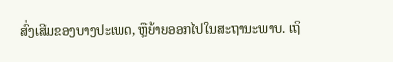ສົ່ງເສີມຂອງບາງປະເພດ, ຫຼືຍ້າຍອອກໄປໃນສະຖານະພາບ. ເຖິ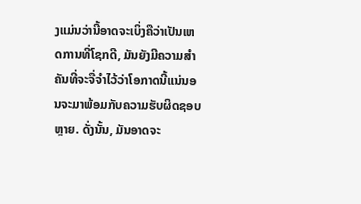ງແມ່ນວ່ານີ້ອາດຈະເບິ່ງຄືວ່າເປັນເຫດການທີ່ໂຊກດີ, ມັນຍັງມີຄວາມສໍາຄັນທີ່ຈະຈື່ຈໍາໄວ້ວ່າໂອກາດນີ້ແນ່ນອນຈະມາພ້ອມກັບຄວາມຮັບຜິດຊອບຫຼາຍ. ດັ່ງນັ້ນ, ມັນອາດຈະ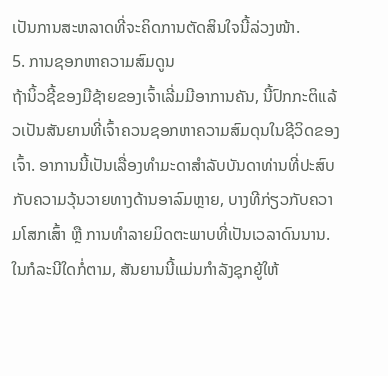ເປັນການສະຫລາດທີ່ຈະຄິດການຕັດສິນໃຈນີ້ລ່ວງໜ້າ.
5. ການຊອກຫາຄວາມສົມດູນ
ຖ້ານິ້ວຊີ້ຂອງມືຊ້າຍຂອງເຈົ້າເລີ່ມມີອາການຄັນ, ນີ້ປົກກະຕິແລ້ວເປັນສັນຍານທີ່ເຈົ້າຄວນຊອກຫາຄວາມສົມດຸນໃນຊີວິດຂອງເຈົ້າ. ອາການນີ້ເປັນເລື່ອງທຳມະດາສຳລັບບັນດາທ່ານທີ່ປະສົບກັບຄວາມວຸ້ນວາຍທາງດ້ານອາລົມຫຼາຍ, ບາງທີກ່ຽວກັບຄວາມໂສກເສົ້າ ຫຼື ການທຳລາຍມິດຕະພາບທີ່ເປັນເວລາດົນນານ. ໃນກໍລະນີໃດກໍ່ຕາມ, ສັນຍານນີ້ແມ່ນກໍາລັງຊຸກຍູ້ໃຫ້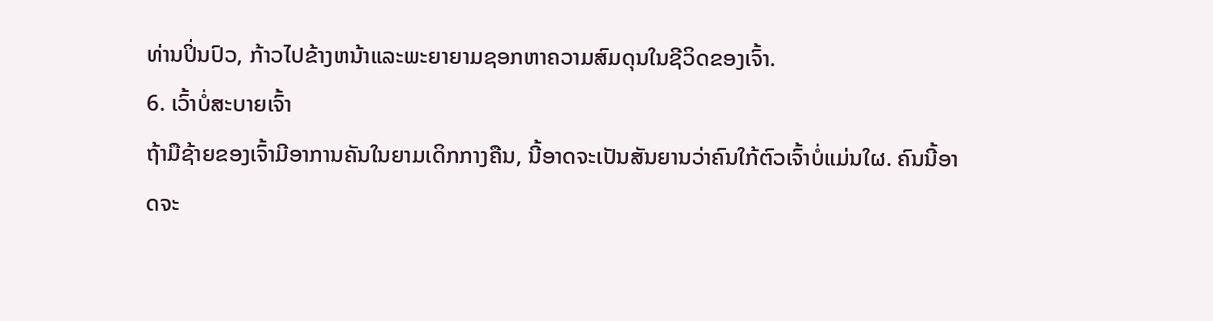ທ່ານປິ່ນປົວ, ກ້າວໄປຂ້າງຫນ້າແລະພະຍາຍາມຊອກຫາຄວາມສົມດຸນໃນຊີວິດຂອງເຈົ້າ.
6. ເວົ້າບໍ່ສະບາຍເຈົ້າ
ຖ້າມືຊ້າຍຂອງເຈົ້າມີອາການຄັນໃນຍາມເດິກກາງຄືນ, ນີ້ອາດຈະເປັນສັນຍານວ່າຄົນໃກ້ຕົວເຈົ້າບໍ່ແມ່ນໃຜ. ຄົນນີ້ອາດຈະ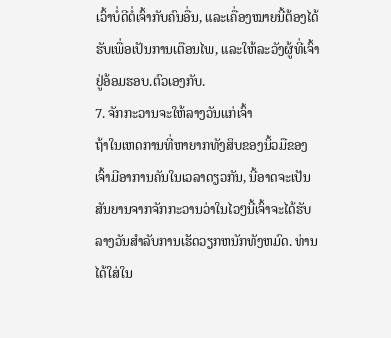ເວົ້າບໍ່ດີຕໍ່ເຈົ້າກັບຄົນອື່ນ, ແລະເຄື່ອງໝາຍນີ້ຕ້ອງໄດ້ຮັບເພື່ອເປັນການເຕືອນໄພ, ແລະໃຫ້ລະວັງຜູ້ທີ່ເຈົ້າຢູ່ອ້ອມຮອບ.ຕົວເອງກັບ.
7. ຈັກກະວານຈະໃຫ້ລາງວັນແກ່ເຈົ້າ
ຖ້າໃນເຫດການທີ່ຫາຍາກທັງສິບຂອງນິ້ວມືຂອງເຈົ້າມີອາການຄັນໃນເວລາດຽວກັນ, ນີ້ອາດຈະເປັນສັນຍານຈາກຈັກກະວານວ່າໃນໄວໆນີ້ເຈົ້າຈະໄດ້ຮັບລາງວັນສໍາລັບການເຮັດວຽກຫນັກທັງຫມົດ. ທ່ານໄດ້ໃສ່ໃນ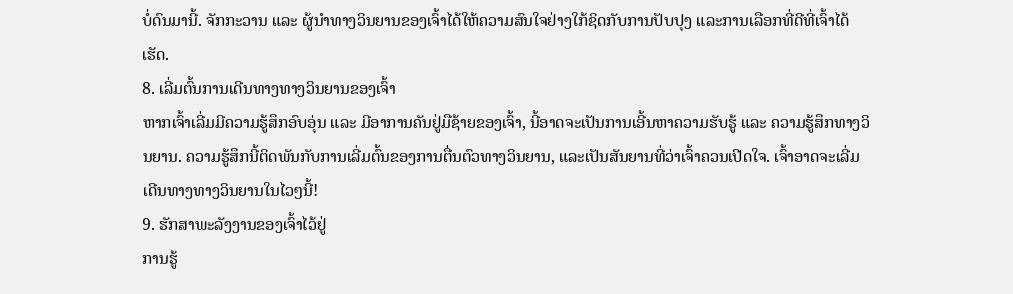ບໍ່ດົນມານີ້. ຈັກກະວານ ແລະ ຜູ້ນຳທາງວິນຍານຂອງເຈົ້າໄດ້ໃຫ້ຄວາມສົນໃຈຢ່າງໃກ້ຊິດກັບການປັບປຸງ ແລະການເລືອກທີ່ດີທີ່ເຈົ້າໄດ້ເຮັດ.
8. ເລີ່ມຕົ້ນການເດີນທາງທາງວິນຍານຂອງເຈົ້າ
ຫາກເຈົ້າເລີ່ມມີຄວາມຮູ້ສຶກອົບອຸ່ນ ແລະ ມີອາການຄັນຢູ່ມືຊ້າຍຂອງເຈົ້າ, ນີ້ອາດຈະເປັນການເອີ້ນຫາຄວາມຮັບຮູ້ ແລະ ຄວາມຮູ້ສຶກທາງວິນຍານ. ຄວາມຮູ້ສຶກນີ້ຕິດພັນກັບການເລີ່ມຕົ້ນຂອງການຕື່ນຕົວທາງວິນຍານ, ແລະເປັນສັນຍານທີ່ວ່າເຈົ້າຄວນເປີດໃຈ. ເຈົ້າອາດຈະເລີ່ມເດີນທາງທາງວິນຍານໃນໄວໆນີ້!
9. ຮັກສາພະລັງງານຂອງເຈົ້າໄວ້ຢູ່
ການຮູ້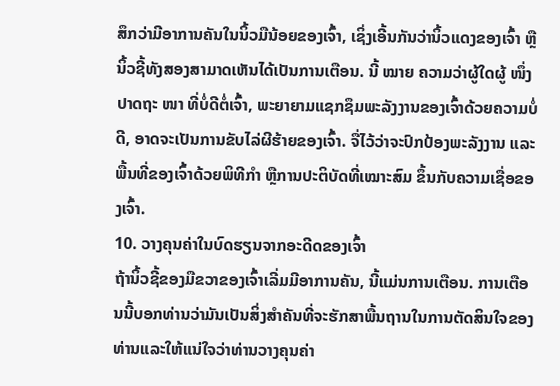ສຶກວ່າມີອາການຄັນໃນນິ້ວມືນ້ອຍຂອງເຈົ້າ, ເຊິ່ງເອີ້ນກັນວ່ານິ້ວແດງຂອງເຈົ້າ ຫຼື ນິ້ວຊີ້ທັງສອງສາມາດເຫັນໄດ້ເປັນການເຕືອນ. ນີ້ ໝາຍ ຄວາມວ່າຜູ້ໃດຜູ້ ໜຶ່ງ ປາດຖະ ໜາ ທີ່ບໍ່ດີຕໍ່ເຈົ້າ, ພະຍາຍາມແຊກຊຶມພະລັງງານຂອງເຈົ້າດ້ວຍຄວາມບໍ່ດີ, ອາດຈະເປັນການຂັບໄລ່ຜີຮ້າຍຂອງເຈົ້າ. ຈື່ໄວ້ວ່າຈະປົກປ້ອງພະລັງງານ ແລະພື້ນທີ່ຂອງເຈົ້າດ້ວຍພິທີກຳ ຫຼືການປະຕິບັດທີ່ເໝາະສົມ ຂຶ້ນກັບຄວາມເຊື່ອຂອງເຈົ້າ.
10. ວາງຄຸນຄ່າໃນບົດຮຽນຈາກອະດີດຂອງເຈົ້າ
ຖ້ານິ້ວຊີ້ຂອງມືຂວາຂອງເຈົ້າເລີ່ມມີອາການຄັນ, ນີ້ແມ່ນການເຕືອນ. ການເຕືອນນີ້ບອກທ່ານວ່າມັນເປັນສິ່ງສໍາຄັນທີ່ຈະຮັກສາພື້ນຖານໃນການຕັດສິນໃຈຂອງທ່ານແລະໃຫ້ແນ່ໃຈວ່າທ່ານວາງຄຸນຄ່າ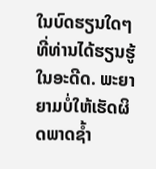ໃນບົດຮຽນໃດໆທີ່ທ່ານໄດ້ຮຽນຮູ້ໃນອະດີດ. ພະຍາຍາມບໍ່ໃຫ້ເຮັດຜິດພາດຊ້ຳ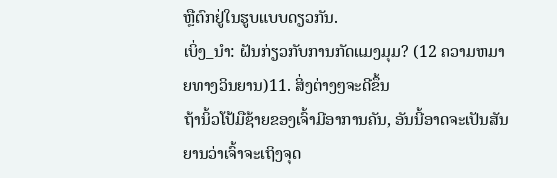ຫຼືຕົກຢູ່ໃນຮູບແບບດຽວກັນ.
ເບິ່ງ_ນຳ: ຝັນກ່ຽວກັບການກັດແມງມຸມ? (12 ຄວາມຫມາຍທາງວິນຍານ)11. ສິ່ງຕ່າງໆຈະດີຂຶ້ນ
ຖ້ານິ້ວໂປ້ມືຊ້າຍຂອງເຈົ້າມີອາການຄັນ, ອັນນີ້ອາດຈະເປັນສັນຍານວ່າເຈົ້າຈະເຖິງຈຸດ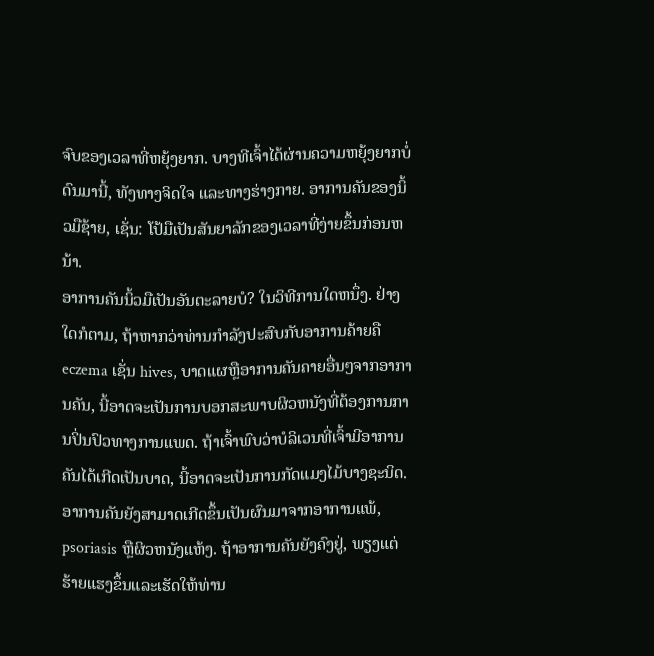ຈົບຂອງເວລາທີ່ຫຍຸ້ງຍາກ. ບາງທີເຈົ້າໄດ້ຜ່ານຄວາມຫຍຸ້ງຍາກບໍ່ດົນມານີ້, ທັງທາງຈິດໃຈ ແລະທາງຮ່າງກາຍ. ອາການຄັນຂອງນິ້ວມືຊ້າຍ, ເຊັ່ນ: ໂປ້ມືເປັນສັນຍາລັກຂອງເວລາທີ່ງ່າຍຂຶ້ນກ່ອນຫນ້າ.
ອາການຄັນນິ້ວມືເປັນອັນຕະລາຍບໍ? ໃນວິທີການໃດຫນຶ່ງ. ຢ່າງໃດກໍຕາມ, ຖ້າຫາກວ່າທ່ານກໍາລັງປະສົບກັບອາການຄ້າຍຄື eczema ເຊັ່ນ hives, ບາດແຜຫຼືອາການຄັນຄາຍອື່ນໆຈາກອາການຄັນ, ນີ້ອາດຈະເປັນການບອກສະພາບຜິວຫນັງທີ່ຕ້ອງການການປິ່ນປົວທາງການແພດ. ຖ້າເຈົ້າພົບວ່າບໍລິເວນທີ່ເຈົ້າມີອາການຄັນໄດ້ເກີດເປັນບາດ, ນີ້ອາດຈະເປັນການກັດແມງໄມ້ບາງຊະນິດ. ອາການຄັນຍັງສາມາດເກີດຂຶ້ນເປັນຜົນມາຈາກອາການແພ້, psoriasis ຫຼືຜິວຫນັງແຫ້ງ. ຖ້າອາການຄັນຍັງຄົງຢູ່, ພຽງແຕ່ຮ້າຍແຮງຂຶ້ນແລະເຮັດໃຫ້ທ່ານ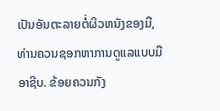ເປັນອັນຕະລາຍຕໍ່ຜິວຫນັງຂອງມື, ທ່ານຄວນຊອກຫາການດູແລແບບມືອາຊີບ. ຂ້ອຍຄວນກັງ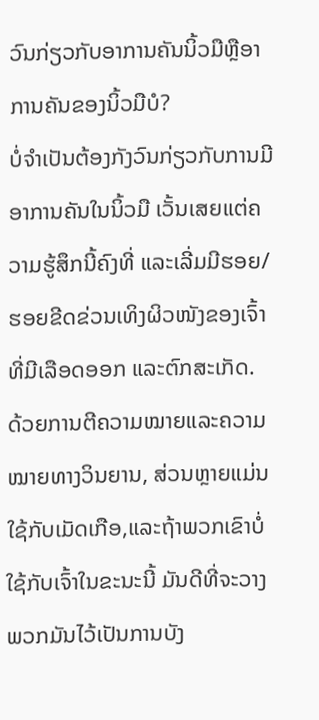ວົນກ່ຽວກັບອາການຄັນນິ້ວມືຫຼືອາການຄັນຂອງນິ້ວມືບໍ?
ບໍ່ຈຳເປັນຕ້ອງກັງວົນກ່ຽວກັບການມີອາການຄັນໃນນິ້ວມື ເວັ້ນເສຍແຕ່ຄວາມຮູ້ສຶກນີ້ຄົງທີ່ ແລະເລີ່ມມີຮອຍ/ຮອຍຂີດຂ່ວນເທິງຜິວໜັງຂອງເຈົ້າທີ່ມີເລືອດອອກ ແລະຕົກສະເກັດ.
ດ້ວຍການຕີຄວາມໝາຍແລະຄວາມໝາຍທາງວິນຍານ, ສ່ວນຫຼາຍແມ່ນ ໃຊ້ກັບເມັດເກືອ,ແລະຖ້າພວກເຂົາບໍ່ໃຊ້ກັບເຈົ້າໃນຂະນະນີ້ ມັນດີທີ່ຈະວາງພວກມັນໄວ້ເປັນການບັງ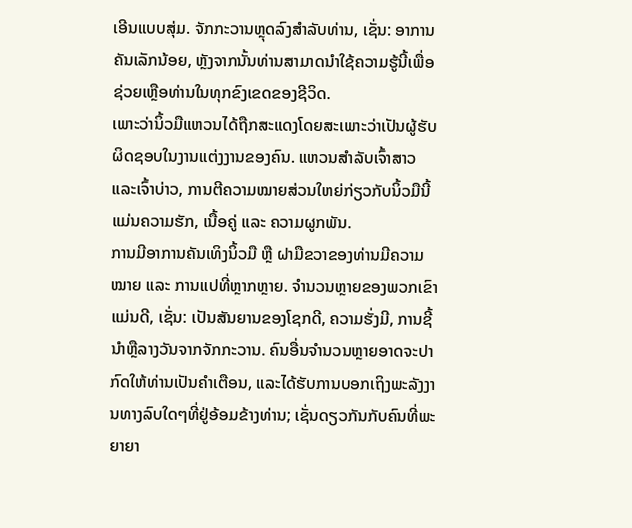ເອີນແບບສຸ່ມ. ຈັກກະວານຫຼຸດລົງສໍາລັບທ່ານ, ເຊັ່ນ: ອາການຄັນເລັກນ້ອຍ, ຫຼັງຈາກນັ້ນທ່ານສາມາດນໍາໃຊ້ຄວາມຮູ້ນີ້ເພື່ອຊ່ວຍເຫຼືອທ່ານໃນທຸກຂົງເຂດຂອງຊີວິດ.
ເພາະວ່ານິ້ວມືແຫວນໄດ້ຖືກສະແດງໂດຍສະເພາະວ່າເປັນຜູ້ຮັບຜິດຊອບໃນງານແຕ່ງງານຂອງຄົນ. ແຫວນສຳລັບເຈົ້າສາວ ແລະເຈົ້າບ່າວ, ການຕີຄວາມໝາຍສ່ວນໃຫຍ່ກ່ຽວກັບນິ້ວມືນີ້ແມ່ນຄວາມຮັກ, ເນື້ອຄູ່ ແລະ ຄວາມຜູກພັນ.
ການມີອາການຄັນເທິງນິ້ວມື ຫຼື ຝາມືຂວາຂອງທ່ານມີຄວາມໝາຍ ແລະ ການແປທີ່ຫຼາກຫຼາຍ. ຈໍານວນຫຼາຍຂອງພວກເຂົາແມ່ນດີ, ເຊັ່ນ: ເປັນສັນຍານຂອງໂຊກດີ, ຄວາມຮັ່ງມີ, ການຊີ້ນໍາຫຼືລາງວັນຈາກຈັກກະວານ. ຄົນອື່ນຈໍານວນຫຼາຍອາດຈະປາກົດໃຫ້ທ່ານເປັນຄໍາເຕືອນ, ແລະໄດ້ຮັບການບອກເຖິງພະລັງງານທາງລົບໃດໆທີ່ຢູ່ອ້ອມຂ້າງທ່ານ; ເຊັ່ນດຽວກັນກັບຄົນທີ່ພະຍາຍາ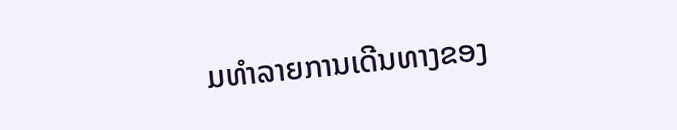ມທຳລາຍການເດີນທາງຂອງ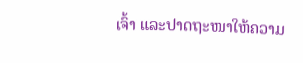ເຈົ້າ ແລະປາດຖະໜາໃຫ້ຄວາມ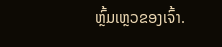ຫຼົ້ມເຫຼວຂອງເຈົ້າ.